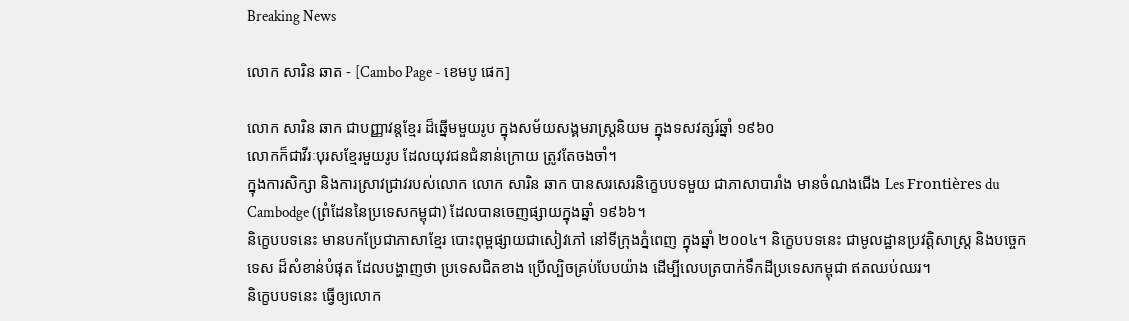Breaking News

លោក សារិន ឆាត - [Cambo Page - ខេមបូ ផេក]

លោក សារិន ឆាក ជាបញ្ញាវន្តខ្មែរ ដ៏ឆ្នើមមួយរូប ក្នុងសម័យសង្គមរាស្ត្រនិយម ក្នុងទសវត្សរ៍ឆ្នាំ ១៩៦០
លោកក៏ជាវីរៈបុរសខ្មែរមួយរូប ដែលយុវជនជំនាន់ក្រោយ ត្រូវតែចងចាំ។
ក្នុងការសិក្សា និងការស្រាវជ្រាវរបស់លោក លោក សារិន ឆាក បានសរសេរនិក្ខេបបទមួយ ជាភាសាបារាំង មានចំណងជើង Les Frontières du Cambodge (ព្រំដែននៃប្រទេសកម្ពុជា) ដែលបានចេញផ្សាយក្នុងឆ្នាំ ១៩៦៦។
និក្ខេបបទនេះ មានបកប្រែជាភាសាខ្មែរ បោះពុម្ពផ្សាយជាសៀវភៅ នៅទីក្រុងភ្នំពេញ ក្នុងឆ្នាំ ២០០៤។ និក្ខេបបទនេះ ជាមូលដ្ឋានប្រវត្តិសាស្ត្រ និងបច្ចេកទេស ដ៏សំខាន់បំផុត ដែលបង្ហាញថា ប្រទេសជិតខាង ប្រើល្បិចគ្រប់បែបយ៉ាង ដើម្បីលេបត្របាក់ទឹកដីប្រទេសកម្ពុជា ឥតឈប់ឈរ។
និក្ខេបបទនេះ ធ្វើឲ្យលោក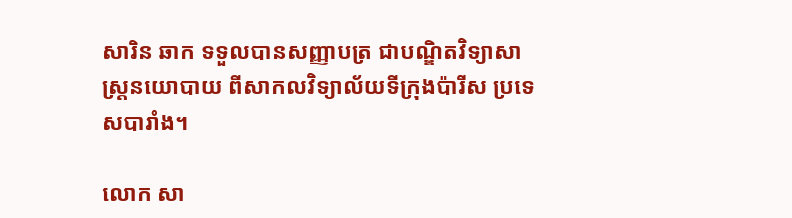សារិន ឆាក ទទួលបានសញ្ញាបត្រ ជាបណ្ឌិតវិទ្យាសាស្ត្រនយោបាយ ពីសាកលវិទ្យាល័យទីក្រុងប៉ារីស ប្រទេសបារាំង។

លោក សា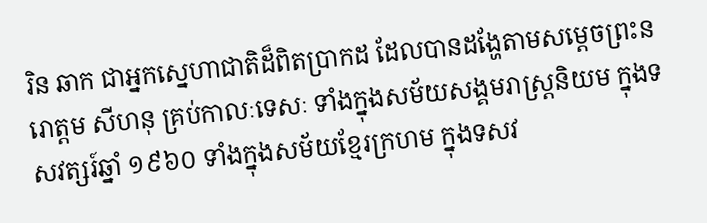រិន ឆាក ជាអ្នកស្នេហាជាតិដ៏ពិតប្រាកដ ដែលបានដង្ហែតាមសម្តេចព្រះនរោត្តម សីហនុ គ្រប់កាលៈទេសៈ ទាំងក្នុងសម័យសង្គមរាស្ត្រនិយម ក្នុងទសវត្សរ៍ឆ្នាំ ១៩៦០ ទាំងក្នុងសម័យខ្មែរក្រហម ក្នុងទសវ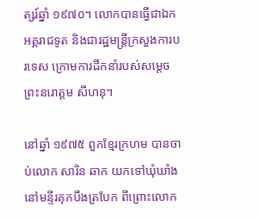ត្សរ៍ឆ្នាំ ១៩៧០។ លោកបានធ្វើជាឯកអគ្គរាជទូត និងជារដ្ឋមន្ត្រីក្រសួងការបរទេស ក្រោមការដឹកនាំរបស់សម្តេចព្រះនរោត្តម សីហនុ។

នៅឆ្នាំ ១៩៧៥ ពួកខ្មែរក្រហម បានចាប់លោក សារិន ឆាក យកទៅឃុំឃាំងនៅមន្ទីរគុកបឹងត្របែក ពីព្រោះលោក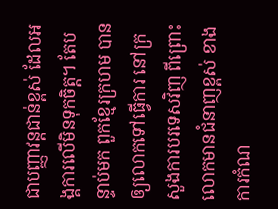ជាបញ្ញាវន្តជាន់ខ្ពស់ ដែលអង្គការលើមិនទុកចិត្ត។ តែបន្ទាប់មក ពួកខ្មែរក្រហម បានឲ្យលោកទៅធ្វើការ នៅក្រសួងការបរទេសវិញ ពីព្រោះលោកមានជំនាញខ្ពស់ ខាងការកំណ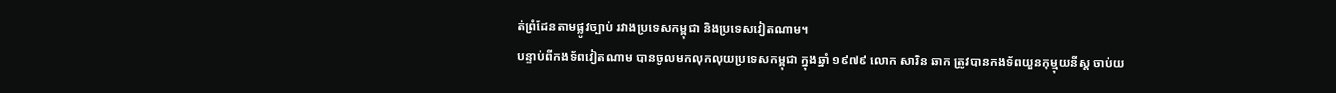ត់ព្រំដែនតាមផ្លូវច្បាប់ រវាងប្រទេសកម្ពុជា និងប្រទេសវៀតណាម។
បន្ទាប់ពីកងទ័ពវៀតណាម បានចូលមកលុកលុយប្រទេសកម្ពុជា ក្នុងឆ្នាំ ១៩៧៩ លោក សារិន ឆាក ត្រូវបានកងទ័ពយួនកុម្មុយនីស្ត ចាប់យ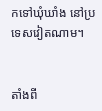កទៅឃុំឃាំង នៅប្រទេសវៀតណាម។


តាំងពី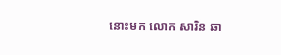នោះមក លោក សារិន ឆា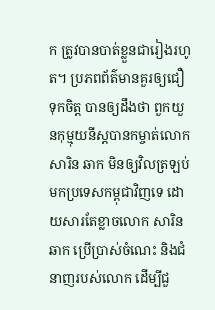ក ត្រូវបានបាត់ខ្លួនជារៀងរហូត។ ប្រភពព័ត៌មានគួរឲ្យជឿទុកចិត្ត បានឲ្យដឹងថា ពួកយួនកុម្មុយនីស្តបានកម្ចាត់លោក សារិន ឆាក មិនឲ្យវិលត្រឡប់មកប្រទេសកម្ពុជាវិញទេ ដោយសារតែខ្លាចលោក សារិន ឆាក ប្រើប្រាស់ចំណេះ និងជំនាញរបស់លោក ដើម្បីជួ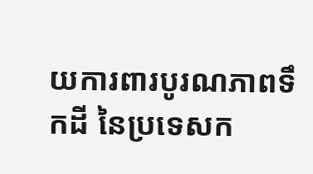យការពារបូរណភាពទឹកដី នៃប្រទេសក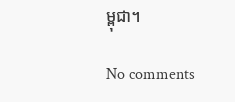ម្ពុជា។

No comments